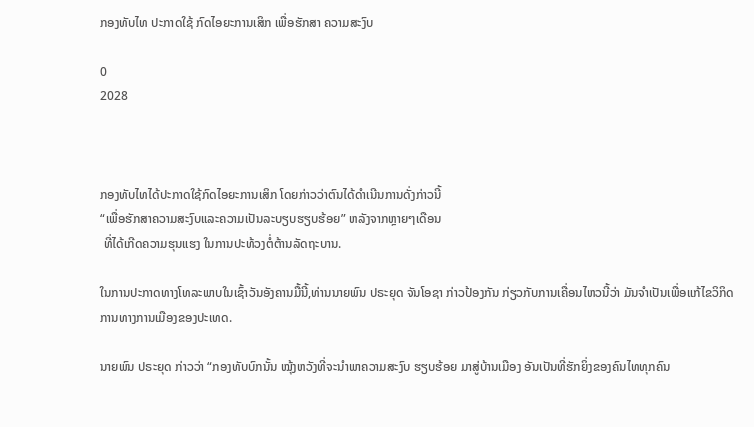ກອງທັບໄທ ປະກາດໃຊ້ ກົດໄອຍະການເສິກ ເພື່ອຮັກສາ ຄວາມສະງົບ

0
2028



ກອງທັບໄທໄດ້ປະກາດໃຊ້ກົດໄອຍະການເສິກ ໂດຍກ່າວວ່າຕົນໄດ້ດຳເນີນການດັ່ງກ່າວນີ້
“ເພື່ອຮັກສາຄວາມສະງົບແລະຄວາມເປັນລະບຽບຮຽບຮ້ອຍ” ຫລັງຈາກຫຼາຍໆເດືອນ
 ທີ່ໄດ້ເກີດຄວາມຮຸນແຮງ ໃນການປະທ້ວງຕໍ່ຕ້ານລັດຖະບານ.

ໃນການປະກາດທາງໂທລະພາບໃນເຊົ້າວັນອັງຄານມື້ນີ້,ທ່ານນາຍພົນ ປຣະຍຸດ ຈັນໂອຊາ ກ່າວປ້ອງກັນ ກ່ຽວກັບການເຄື່ອນໄຫວນີ້ວ່າ ມັນຈຳເປັນເພື່ອແກ້ໄຂວິກິດການທາງການເມືອງຂອງປະເທດ.

ນາຍພົນ ປຣະຍຸດ ກ່າວວ່າ “ກອງທັບບົກນັ້ນ ໝຸ້ງຫວັງທີ່ຈະນຳພາຄວາມສະງົບ ຮຽບຮ້ອຍ ມາສູ່ບ້ານເມືອງ ອັນເປັນທີ່ຮັກຍິ່ງຂອງຄົນໄທທຸກຄົນ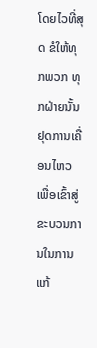ໂດຍໄວທີ່ສຸດ ຂໍໃຫ້ທຸກພວກ ທຸກຝ່າຍນັ້ນ ຢຸດການເຄື່ອນໄຫວເພື່ອເຂົ້າສູ່ຂະບວນການໃນການແກ້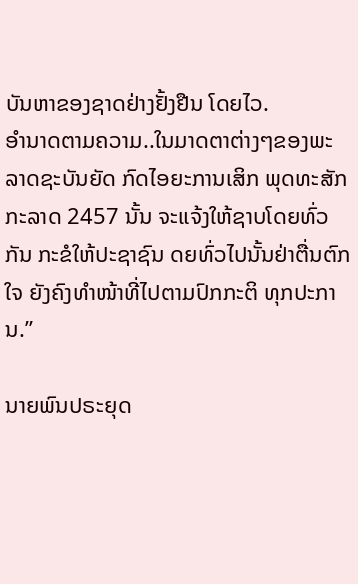ບັນຫາຂອງຊາດຢ່າງຢັ້ງຢືນ ໂດຍໄວ.
ອຳນາດຕາມຄວາມ..ໃນມາດຕາຕ່າງໆຂອງພະລາດຊະບັນຍັດ ກົດໄອຍະການເສິກ ພຸດທະສັກກະລາດ 2457 ນັ້ນ ຈະແຈ້ງໃຫ້ຊາບໂດຍທົ່ວກັນ ກະຂໍໃຫ້ປະຊາຊົນ ດຍທົ່ວໄປນັ້ນຢ່າຕື່ນຕົກໃຈ ຍັງຄົງທຳໜ້າທີ່ໄປຕາມປົກກະຕິ ທຸກປະການ.”

ນາຍພົນປຣະຍຸດ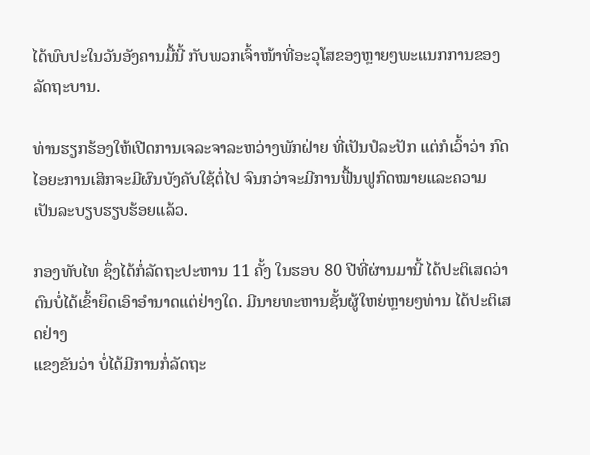ໄດ້ພົບປະໃນວັນອັງຄານມື້ນີ້ ກັບພວກເຈົ້າໜ້າທີ່ອະວຸໂສຂອງຫຼາຍໆພະແນກການຂອງລັດຖະບານ.

ທ່ານຮຽກຮ້ອງໃຫ້ເປີດການເຈລະຈາລະຫວ່າງພັກຝ່າຍ ທີ່ເປັນປໍລະປັກ ແຕ່ກໍເວົ້າວ່າ ກົດໄອຍະການເສິກຈະມີຜົນບັງຄັບໃຊ້ຕໍ່ໄປ ຈົນກວ່າຈະມີການຟື້ນຟູກົດໝາຍແລະຄວາມ
ເປັນລະບຽບຮຽບຮ້ອຍແລ້ວ.

ກອງທັບໄທ ຊຶ່ງໄດ້ກໍ່ລັດຖະປະຫານ 11 ຄັ້ງ ໃນຮອບ 80 ປີທີ່ຜ່ານມານີ້ ໄດ້ປະຕິເສດວ່າ ຕົນບໍ່ໄດ້ເຂົ້າຍຶດເອົາອຳນາດແຕ່ຢ່າງໃດ. ມີນາຍທະຫານຊັ້ນຜູ້ໃຫຍ່ຫຼາຍໆທ່ານ ໄດ້ປະຕິເສດຢ່າງ
ແຂງຂັນວ່າ ບໍ່ໄດ້ມີການກໍ່ລັດຖະ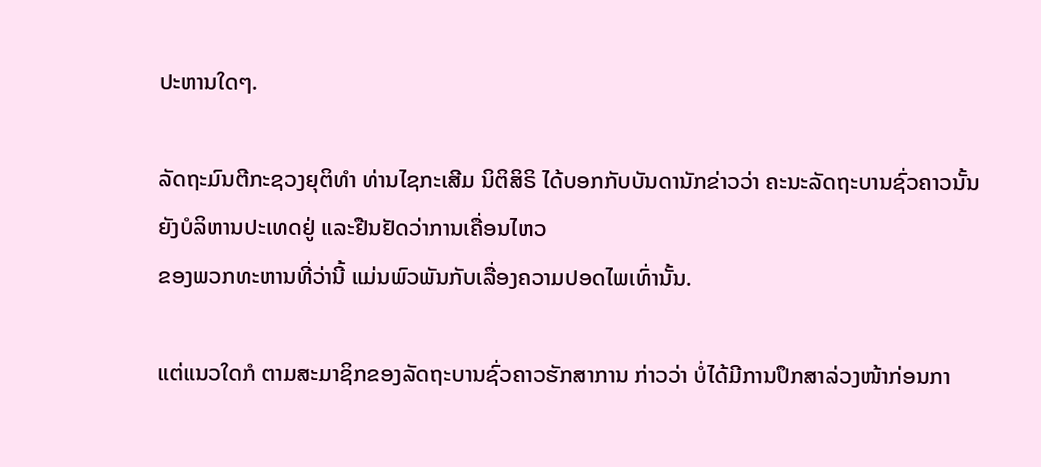ປະຫານໃດໆ.

ລັດຖະມົນຕີກະຊວງຍຸຕິທຳ ທ່ານໄຊກະເສີມ ນິຕິສິຣິ ໄດ້ບອກກັບບັນດານັກຂ່າວວ່າ ຄະນະລັດຖະບານຊົ່ວຄາວນັ້ນ ຍັງບໍລິຫານປະເທດຢູ່ ແລະຢືນຢັດວ່າການເຄື່ອນໄຫວ
ຂອງພວກທະຫານທີ່ວ່ານີ້ ແມ່ນພົວພັນກັບເລື່ອງຄວາມປອດໄພເທົ່ານັ້ນ.

ແຕ່ແນວໃດກໍ ຕາມສະມາຊິກຂອງລັດຖະບານຊົ່ວຄາວຮັກສາການ ກ່າວວ່າ ບໍ່ໄດ້ມີການປຶກສາລ່ວງໜ້າກ່ອນກາ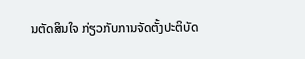ນຕັດສິນໃຈ ກ່ຽວກັບການຈັດຕັ້ງປະຕິບັດ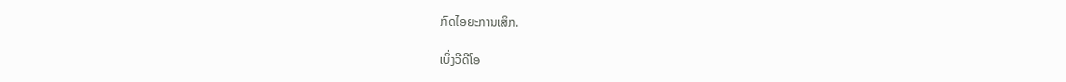ກົດໄອຍະການເສິກ.

ເບິ່ງວີດີໂອ